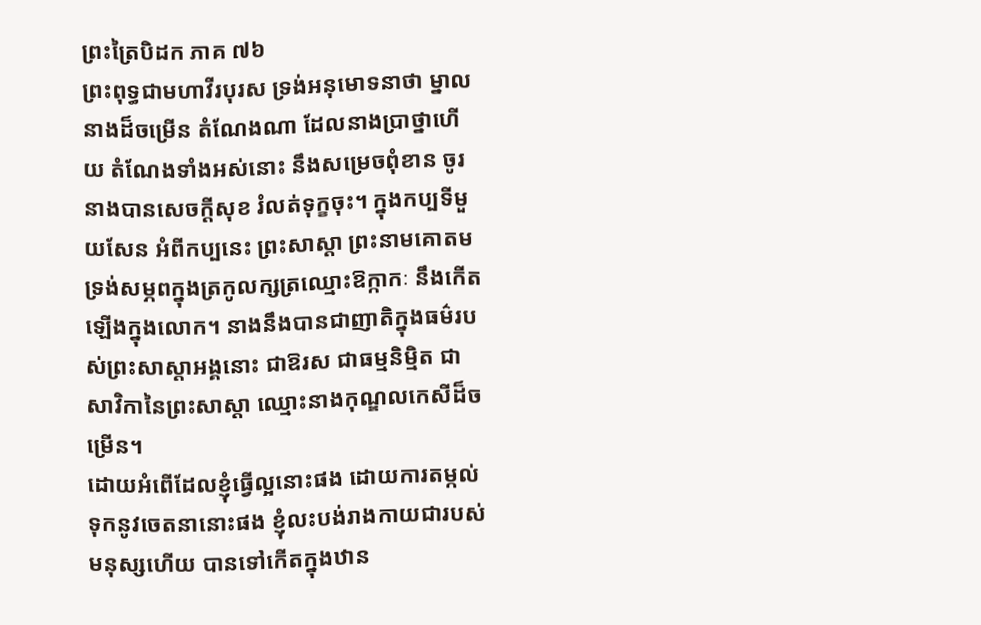ព្រះត្រៃបិដក ភាគ ៧៦
ព្រះពុទ្ធជាមហាវីរបុរស ទ្រង់អនុមោទនាថា ម្នាលនាងដ៏ចម្រើន តំណែងណា ដែលនាងប្រាថ្នាហើយ តំណែងទាំងអស់នោះ នឹងសម្រេចពុំខាន ចូរនាងបានសេចក្ដីសុខ រំលត់ទុក្ខចុះ។ ក្នុងកប្បទីមួយសែន អំពីកប្បនេះ ព្រះសាស្ដា ព្រះនាមគោតម ទ្រង់សម្ភពក្នុងត្រកូលក្សត្រឈ្មោះឱក្កាកៈ នឹងកើតឡើងក្នុងលោក។ នាងនឹងបានជាញាតិក្នុងធម៌របស់ព្រះសាស្ដាអង្គនោះ ជាឱរស ជាធម្មនិម្មិត ជាសាវិកានៃព្រះសាស្ដា ឈ្មោះនាងកុណ្ឌលកេសីដ៏ចម្រើន។
ដោយអំពើដែលខ្ញុំធ្វើល្អនោះផង ដោយការតម្កល់ទុកនូវចេតនានោះផង ខ្ញុំលះបង់រាងកាយជារបស់មនុស្សហើយ បានទៅកើតក្នុងឋាន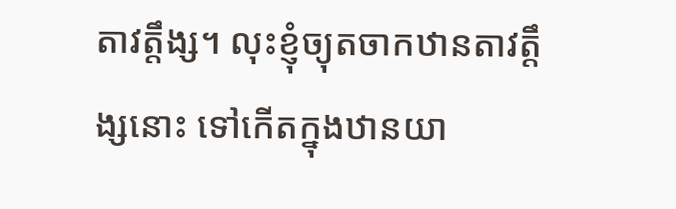តាវត្តឹង្ស។ លុះខ្ញុំច្យុតចាកឋានតាវត្តឹង្សនោះ ទៅកើតក្នុងឋានយា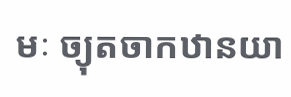មៈ ច្យុតចាកឋានយា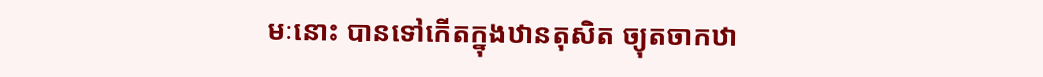មៈនោះ បានទៅកើតក្នុងឋានតុសិត ច្យុតចាកឋា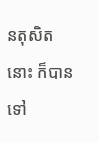នតុសិតនោះ ក៏បានទៅ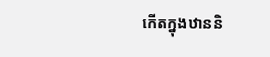កើតក្នុងឋាននិ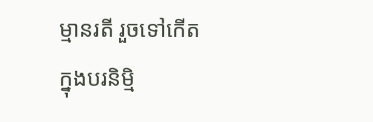ម្មានរតី រួចទៅកើតក្នុងបរនិម្មិ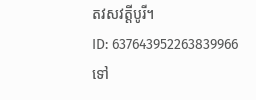តវសវត្តីបូរី។
ID: 637643952263839966
ទៅ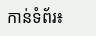កាន់ទំព័រ៖